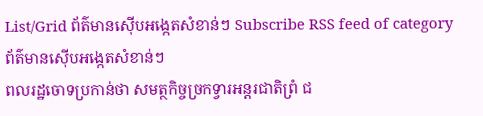List/Grid ព័ត៌មានស៊ើបអង្កេតសំខាន់ៗ Subscribe RSS feed of category ព័ត៌មានស៊ើបអង្កេតសំខាន់ៗ
ពលរដ្ឋចោទប្រកាន់ថា សមត្ថកិច្ចច្រកទ្វារអន្តរជាតិព្រំ ជ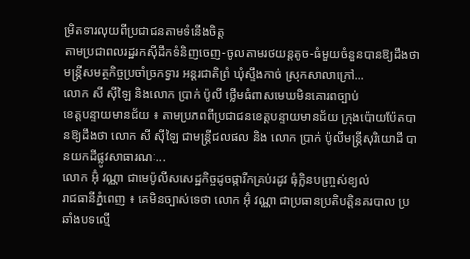ម្រិតទារលុយពីប្រជាជនតាមទំនើងចិត្ត
តាមប្រជាពលរដ្ឋរកស៊ីដឹកទំនិញចេញ-ចូលតាមរថយន្តតូច-ធំមួយចំនួនបានឱ្យដឹងថា មន្ត្រីសមត្ថកិច្ចប្រចាំច្រកទ្វារ អន្តរជាតិព្រំ ឃុំស្ទឹងកាច់ ស្រុកសាលាក្រៅ...
លោក សី ស៊ីឡៃ និងលោក ប្រាក់ ប៉ូលី ថ្លើមធំពាសមេឃមិនគោរពច្បាប់
ខេត្តបន្ទាយមានជ័យ ៖ តាមប្រភពពីប្រជាជនខេត្តបន្ទាយមានជ័យ ក្រុងប៉ោយប៉ែតបានឱ្យដឹងថា លោក សី ស៊ីឡៃ ជាមន្ត្រីជលផល និង លោក ប្រាក់ ប៉ូលីមន្ត្រីសុរិយោដី បានយកដីផ្លូវសាធារណៈ...
លោក អ៊ុំ វណ្ណា ជាមេប៉ូលីសសេដ្ឋកិច្ចដូចផ្ការីកគ្រប់រដូវ ធុំក្លិនបញ្ច្រស់ខ្យល់
រាជធានីភ្នំពេញ ៖ គេមិនច្បាស់ទេថា លោក អ៊ុំ វណ្ណា ជាប្រធានប្រតិបត្តិនគរបាល ប្រឆាំងបទល្មើ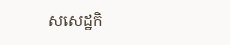សសេដ្ឋកិ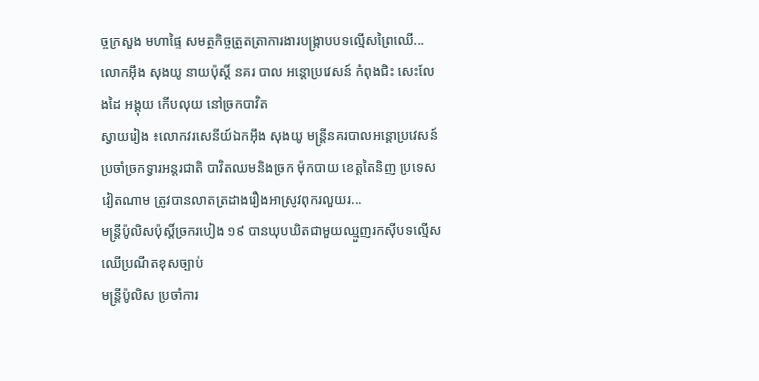ច្ចក្រសួង មហាផ្ទៃ សមត្ថកិច្ចត្រួតត្រាការងារបង្ក្រាបបទល្មើសព្រៃឈើ...
លោកអ៊ឹង សុងយូ នាយប៉ុស្តិ៍ នគរ បាល អន្តោប្រវេសន៍ កំពុងជិះ សេះលែងដៃ អង្គុយ កើបលុយ នៅច្រកបាវិត
ស្វាយរៀង ៖លោកវរសេនីយ៍ឯកអ៊ឹង សុងយូ មន្ដ្រីនគរបាលអន្ដោប្រវេសន៍ ប្រចាំច្រកទ្វារអន្តរជាតិ បាវិតឈមនិងច្រក ម៉ុកបាយ ខេត្តតៃនិញ ប្រទេសវៀតណាម ត្រូវបានលាតត្រដាងរឿងអាស្រូវពុករលួយរ...
មន្ត្រីប៉ូលិសប៉ុស្តិ៍ច្រករបៀង ១៩ បានឃុបឃិតជាមួយឈ្មួញរកស៊ីបទល្មើសឈើប្រណីតខុសច្បាប់
មន្ត្រីប៉ូលិស ប្រចាំការ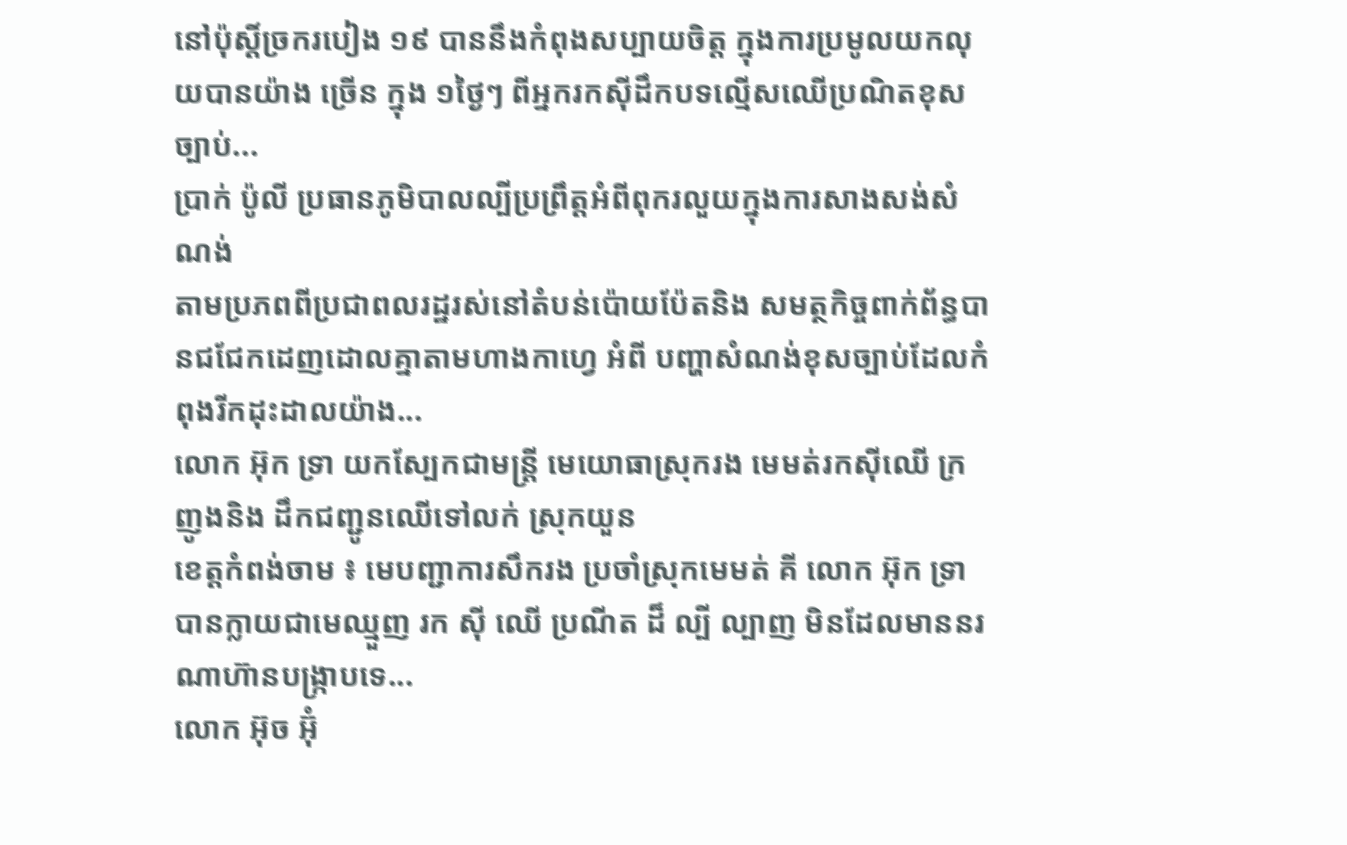នៅប៉ុស្តិ៍ច្រករបៀង ១៩ បាននឹងកំពុងសប្បាយចិត្ត ក្នុងការប្រមូលយកលុយបានយ៉ាង ច្រើន ក្នុង ១ថ្ងៃៗ ពីអ្នករកស៊ីដឹកបទល្មើសឈើប្រណិតខុសច្បាប់...
ប្រាក់ ប៉ូលី ប្រធានភូមិបាលល្បីប្រព្រឹត្តអំពីពុករលួយក្នុងការសាងសង់សំណង់
តាមប្រភពពីប្រជាពលរដ្ឋរស់នៅតំបន់ប៉ោយប៉ែតនិង សមត្ថកិច្ចពាក់ព័ន្ធបានជជែកដេញដោលគ្នាតាមហាងកាហ្វេ អំពី បញ្ហាសំណង់ខុសច្បាប់ដែលកំពុងរីកដុះដាលយ៉ាង...
លោក អ៊ុក ទ្រា យកស្បែកជាមន្ត្រី មេយោធាស្រុករង មេមត់រកស៊ីឈើ ក្រញូងនិង ដឹកជញ្ជូនឈើទៅលក់ ស្រុកយួន
ខេត្តកំពង់ចាម ៖ មេបញ្ជាការសឹករង ប្រចាំស្រុកមេមត់ គី លោក អ៊ុក ទ្រា បានក្លាយជាមេឈ្មួញ រក ស៊ី ឈើ ប្រណីត ដ៏ ល្បី ល្បាញ មិនដែលមាននរណាហ៊ានបង្រ្កាបទេ...
លោក អ៊ុច អ៊ុំ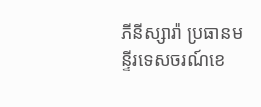ភីនីស្សារ៉ា ប្រធានមន្ទីរទេសចរណ៍ខេ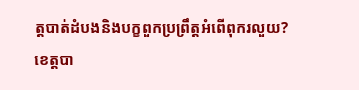ត្តបាត់ដំបងនិងបក្ខពួកប្រព្រឹត្តអំពើពុករលួយ?
ខេត្តបា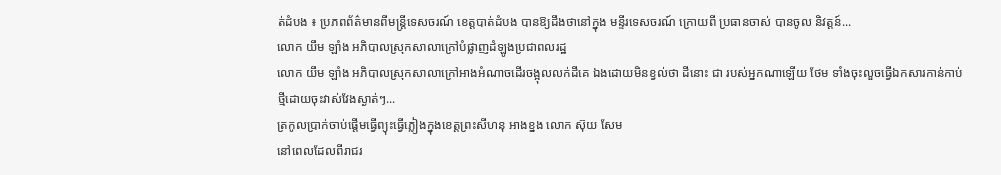ត់ដំបង ៖ ប្រភពព័ត៌មានពីមន្ត្រីទេសចរណ៍ ខេត្តបាត់ដំបង បានឱ្យដឹងថានៅក្នុង មន្ទីរទេសចរណ៍ ក្រោយពី ប្រធានចាស់ បានចូល និវត្តន៍...
លោក យឹម ឡាំង អភិបាលស្រុកសាលាក្រៅបំផ្លាញដំឡូងប្រជាពលរដ្ឋ
លោក យឹម ឡាំង អភិបាលស្រុកសាលាក្រៅអាងអំណាចដើរចង្អុលលក់ដីគេ ឯងដោយមិនខ្វល់ថា ដីនោះ ជា របស់អ្នកណាឡើយ ថែម ទាំងចុះលួចធ្វើឯកសារកាន់កាប់ថ្មីដោយចុះវាស់វែងស្ងាត់ៗ...
ត្រកូលប្រាក់ចាប់ផ្តើមធ្វើព្យុះធ្វើភ្លៀងក្នុងខេត្តព្រះសីហនុ អាងខ្នង លោក ស៊ុយ សែម
នៅពេលដែលពីរាជរ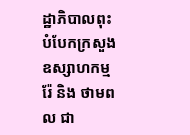ដ្ឋាភិបាលពុះបំបែកក្រសួងឧស្សាហកម្ម រ៉ែ និង ថាមពល ជា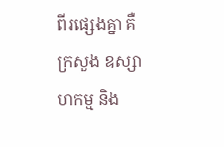ពីរផ្សេងគ្នា គឺ ក្រសួង ឧស្សាហកម្ម និង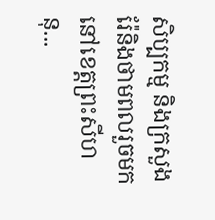សិប្បកម្ម និងក្រសួងរ៉ែនិងថាមពលរួចមក នៅខេត្តព្រះសីហនុ...